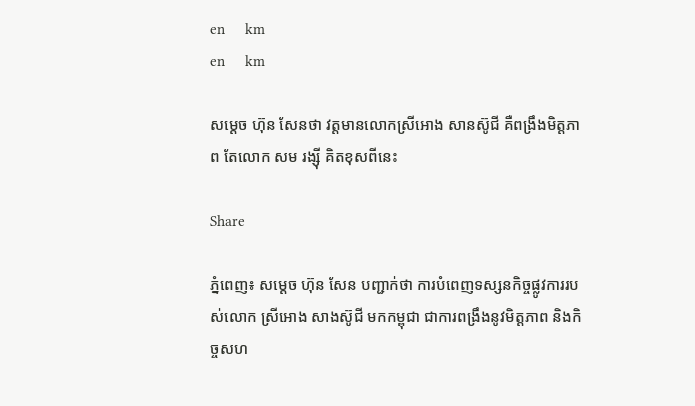en     km
en     km

សម្ដេច ហ៊ុន សែនថា វត្តមានលោកស្រីអោង សានស៊ូជី គឺពង្រឹងមិត្តភាព តែលោក សម រង្ស៊ី គិតខុសពីនេះ

Share

ភ្នំពេញ៖ សម្ដេច ហ៊ុន សែន បញ្ជាក់ថា ការបំពេញទស្សនកិច្ចផ្លូវការរបស់លោក ស្រីអោង សាងស៊ូជី មកកម្ពុជា ជាការពង្រឹងនូវមិត្តភាព និងកិច្ចសហ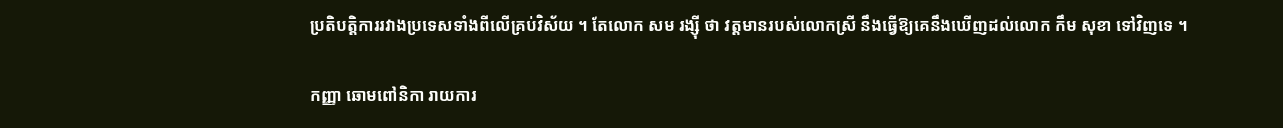ប្រតិបត្តិការរវាងប្រទេសទាំងពីលើគ្រប់វិស័យ ។ តែលោក សម រង្ស៊ី ថា វត្តមានរបស់លោកស្រី នឹងធ្វើឱ្យគេនឹងឃើញដល់លោក កឹម សុខា ទៅវិញទេ ។

កញ្ញា ឆោមពៅនិកា រាយការ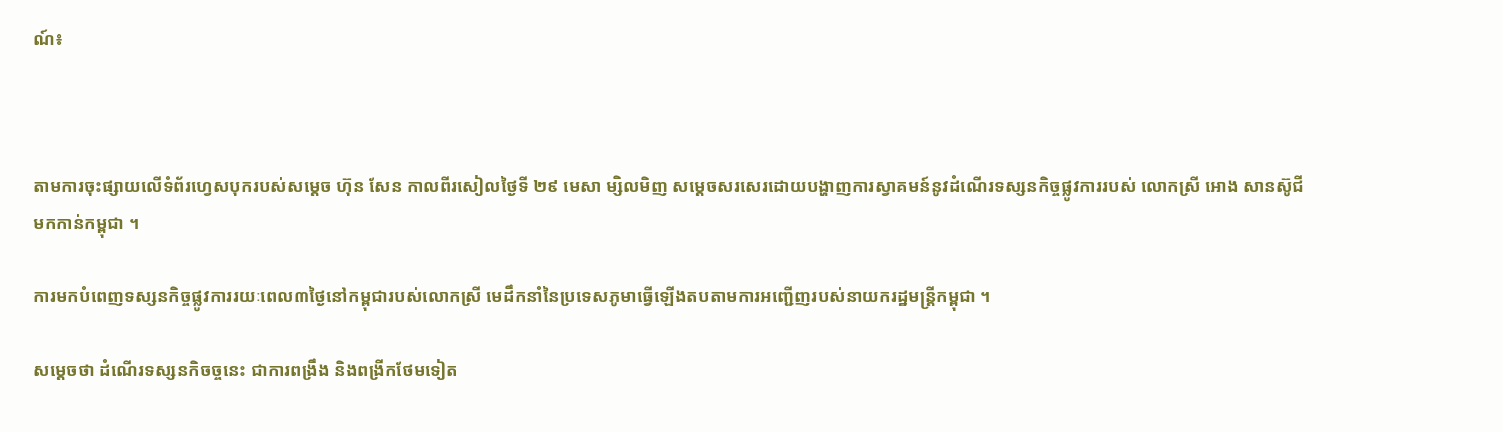ណ៍៖



តាមការចុះផ្សាយលើទំព័រហ្វេសបុករបស់សម្ដេច ហ៊ុន សែន កាលពីរសៀលថ្ងៃទី ២៩ មេសា ម្សិលមិញ សម្ដេចសរសេរដោយបង្ហាញការស្វាគមន៍នូវដំណើរទស្សនកិច្ចផ្លូវការរបស់ លោកស្រី អោង សានស៊ូជី  មកកាន់កម្ពុជា ។

ការមកបំពេញទស្សនកិច្ចផ្លូវការរយៈពេល៣ថ្ងៃនៅកម្ពុជារបស់លោកស្រី មេដឹកនាំនៃប្រទេសភូមាធ្វើឡើងតបតាមការអញ្ជើញរបស់នាយករដ្ឋមន្រ្តីកម្ពុជា ។

សម្ដេចថា ដំណើរទស្សនកិចច្ចនេះ ជាការពង្រឹង និងពង្រីកថែមទៀត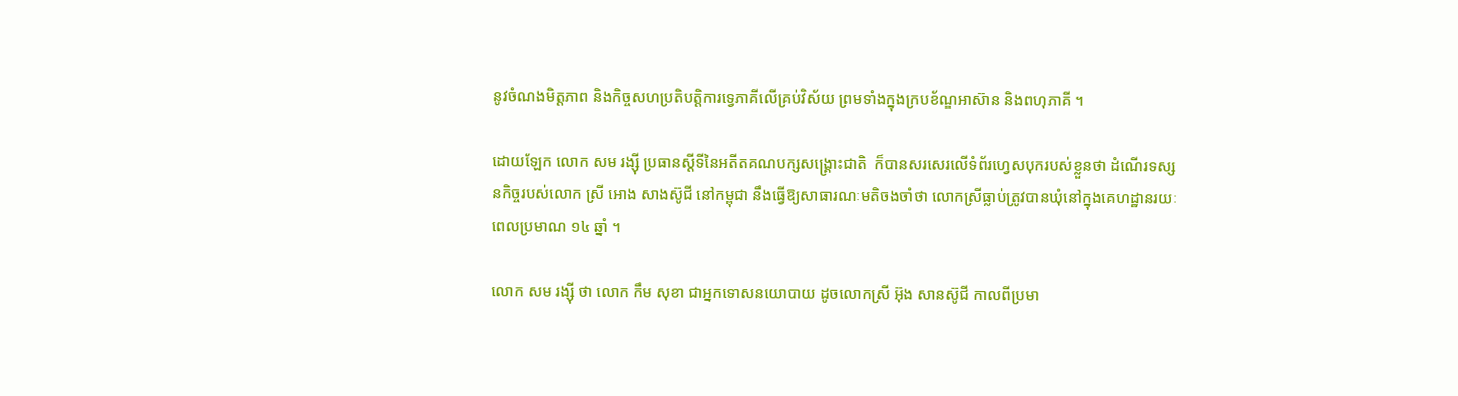នូវចំណងមិត្តភាព និងកិច្ចសហប្រតិបត្តិការទ្វេភាគីលើគ្រប់វិស័យ ព្រមទាំងក្នុងក្របខ័ណ្ឌអាស៊ាន និងពហុភាគី ។

ដោយឡែក លោក សម រង្ស៊ី ប្រធានស្ដីទីនៃអតីតគណបក្សសង្រ្គោះជាតិ  ក៏បានសរសេរលើទំព័រហ្វេសបុករបស់ខ្លួនថា ដំណើរទស្សនកិច្ចរបស់លោក ស្រី អោង សាងស៊ូជី នៅកម្ពុជា នឹងធ្វើឱ្យសាធារណៈមតិចងចាំថា លោកស្រីធ្លាប់ត្រូវបានឃុំនៅក្នុងគេហដ្ឋានរយៈពេលប្រមាណ ១៤ ឆ្នាំ ។

លោក សម រង្ស៊ី ថា លោក កឹម សុខា ជាអ្នកទោសនយោបាយ ដូចលោកស្រី អ៊ុង សានស៊ូជី កាលពីប្រមា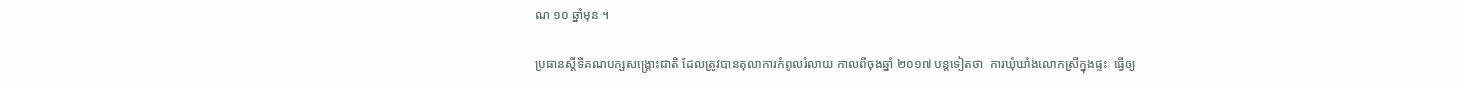ណ ១០ ឆ្នាំមុន ។

ប្រធានស្ដីទីគណបក្សសង្គ្រោះជាតិ ដែលត្រូវបានតុលាការកំពូលរំលាយ កាលពីចុងឆ្នាំ ២០១៧ បន្តទៀតថា  ការឃុំឃាំងលោកស្រីក្នុងផ្ទះ  ធ្វើឲ្យ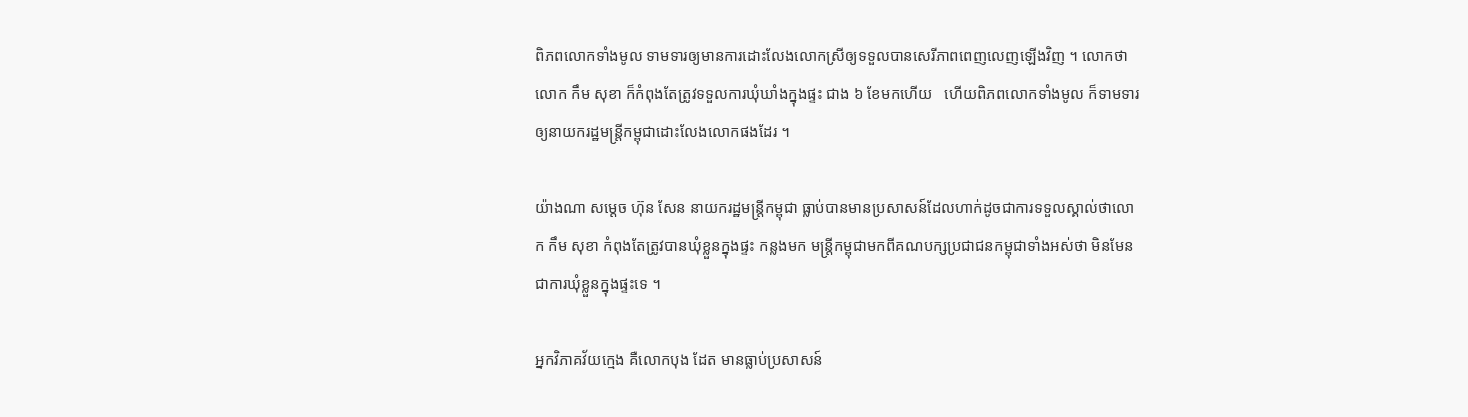ពិភពលោកទាំងមូល ទាមទារឲ្យមានការដោះលែងលោកស្រីឲ្យទទួលបានសេរីភាពពេញលេញឡើងវិញ ។ លោកថា លោក កឹម សុខា ក៏កំពុងតែត្រូវទទួលការឃុំឃាំងក្នុងផ្ទះ ជាង ៦ ខែមកហើយ   ហើយពិភពលោកទាំងមូល ក៏ទាមទារឲ្យនាយករដ្ឋមន្ត្រីកម្ពុជាដោះលែងលោកផងដែរ ។

យ៉ាងណា សម្ដេច ហ៊ុន សែន នាយករដ្ឋមន្ត្រីកម្ពុជា ធ្លាប់បានមានប្រសាសន៍ដែលហាក់ដូចជាការទទួលស្គាល់ថាលោក កឹម សុខា កំពុងតែត្រូវបានឃុំខ្លួនក្នុងផ្ទះ កន្លងមក មន្រ្តីកម្ពុជាមកពីគណបក្សប្រជាជនកម្ពុជាទាំងអស់ថា មិនមែនជាការឃុំខ្លួនក្នុងផ្ទះទេ ។

អ្នកវិភាគវ័យក្មេង គឺលោកបុង ដែត មានធ្លាប់ប្រសាសន៍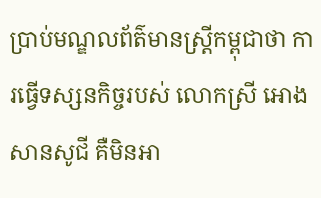ប្រាប់មណ្ឌលព័ត៌មានស្ត្រីកម្ពុជាថា ការធ្វើទស្សនកិច្ចរបស់ លោកស្រី អោង សានសូជី គឺមិនអា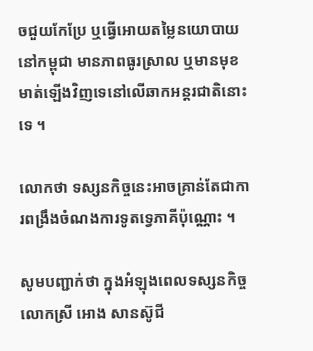ចជួយកែប្រែ ឬធ្វើអោយតម្លៃនយោបាយ នៅកម្ពុជា មានភាពធូរស្រាល ឬមានមុខមាត់ឡើងវិញទេនៅលើឆាកអន្តរជាតិនោះទេ ។

លោកថា ទស្សនកិច្ចនេះអាចគ្រាន់តែជាការពង្រឹងចំណងការទូតទ្វេភាគីប៉ុណ្ណោះ ។

សូមបញ្ជាក់ថា ក្នុងអំឡុងពេលទស្សនកិច្ច លោកស្រី អោង សានស៊ូជី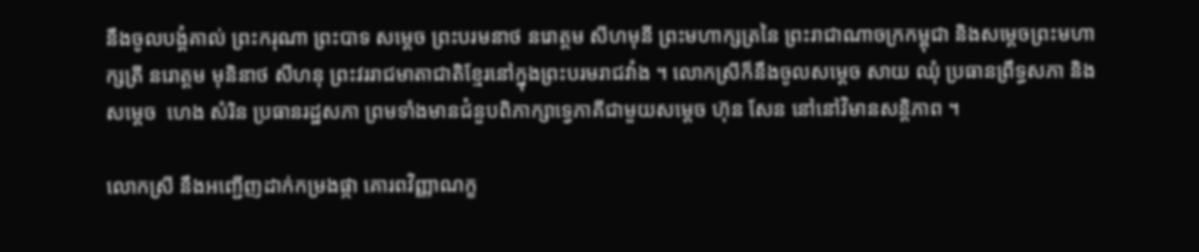នឹងចូលបង្គំគាល់ ព្រះករុណា ព្រះបាទ សម្តេច ព្រះបរមនាថ នរោត្តម សីហមុនី ព្រះមហាក្សត្រនៃ ព្រះរាជាណាចក្រកម្ពុជា និងសម្តេចព្រះមហាក្សត្រី នរោត្តម មុនិនាថ សីហនុ ព្រះវររាជមាតាជាតិខ្មែរនៅក្នុងព្រះបរមរាជវាំង ។ លោកស្រីក៏នឹងចូលសម្ដេច សាយ ឈុំ ប្រធានព្រឹទ្ធសភា និងសម្តេច  ហេង សំរិន ប្រធានរដ្ឋសភា ព្រមទាំងមានជំនួបពិភាក្សាទ្វេភាគីជាមួយសម្តេច ហ៊ុន សែន នៅនៅវិមានសន្តិភាព ។

លោកស្រី នឹងអញ្ជើញដាក់កម្រងផ្កា គោរពវិញ្ញាណក្ខ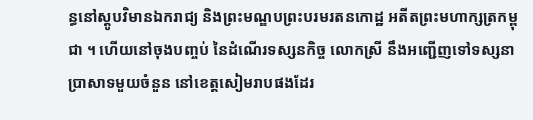ន្ធនៅស្តូបវិមានឯករាជ្យ និងព្រះមណ្ឌបព្រះបរមរតនកោដ្ឋ អតីតព្រះមហាក្សត្រកម្ពុជា ។ ហើយនៅចុងបញ្ចប់ នៃដំណើរទស្សនកិច្ច លោកស្រី នឹងអញ្ជើញទៅទស្សនាប្រាសាទមួយចំនួន នៅខេត្តសៀមរាបផងដែរ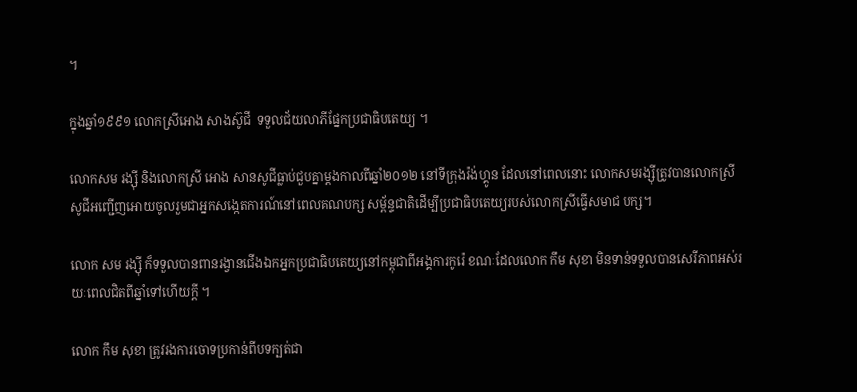។

ក្នុងឆ្នាំ១៩៩១ លោកស្រីអោង សាងស៊ូជី  ទទួលជ័យលាភីផ្នែកប្រជាធិបតេយ្យ ។

លោកសម រង្ស៊ី និងលោកស្រី អោង សានសូជីធ្លាប់ជួបគ្នាម្ដងកាលពីឆ្នាំ២០១២ នៅទីក្រុងរ៉ង់ហ្គូន ដែលនៅពេលនោះ លោកសមរង្ស៊ីត្រូវបានលោកស្រីសូជីអញ្ជើញអោយចូលរួមជាអ្នកសង្កេតការណ៍នៅពេលគណបក្ស សម្ព័ន្ទជាតិដើម្បីប្រជាធិបតេយ្យរបស់លោកស្រីធ្វើសមាជ បក្ស។

លោក សម រង្ស៊ី ក៏ទទួលបានពានរង្វានជើងឯកអ្នកប្រជាធិបតេយ្យនៅកម្ពុជាពីអង្គការកូរ៉េ ខណៈដែលលោក កឹម សុខា មិនទាន់ទទួលបានសេរីភាពអស់រយៈពេលជិតពីឆ្នាំទៅហើយក្ដី ។

លោក កឹម សុខា ត្រូវរងការចោទប្រកាន់ពីបទក្បត់ជា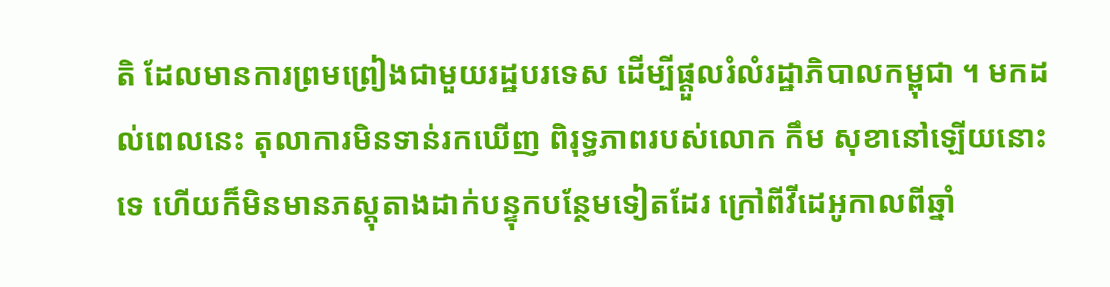តិ ដែលមានការព្រមព្រៀងជាមួយរដ្ឋបរទេស ដើម្បីផ្ដួលរំលំរដ្ឋាភិបាលកម្ពុជា ។ មកដល់ពេលនេះ តុលាការមិនទាន់រកឃើញ ពិរុទ្ធភាពរបស់លោក កឹម សុខានៅឡើយនោះទេ ហើយក៏មិនមានភស្ដុតាងដាក់បន្ទុកបន្ថែមទៀតដែរ ក្រៅពីវីដេអូកាលពីឆ្នាំ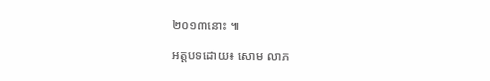២០១៣នោះ ៕

អត្តបទដោយ៖ សោម លាភ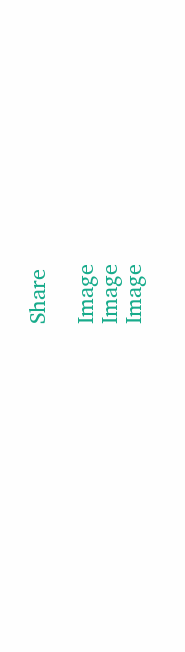Share

Image
Image
Image